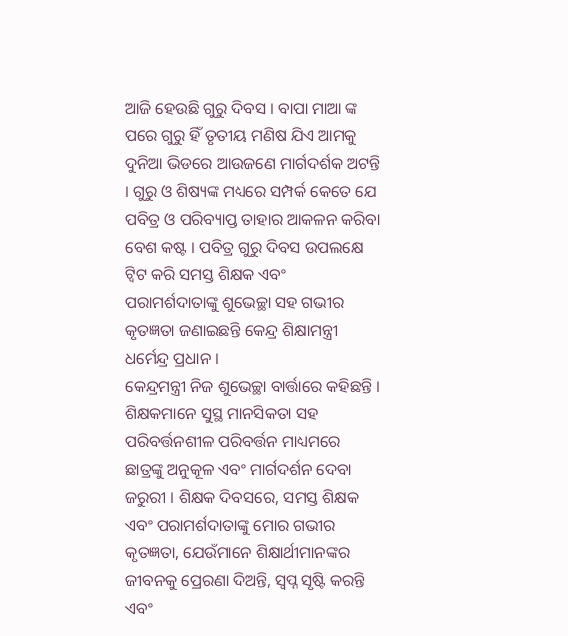ଆଜି ହେଉଛି ଗୁରୁ ଦିବସ । ବାପା ମାଆ ଙ୍କ ପରେ ଗୁରୁ ହିଁ ତୃତୀୟ ମଣିଷ ଯିଏ ଆମକୁ ଦୁନିଆ ଭିଡରେ ଆଉଜଣେ ମାର୍ଗଦର୍ଶକ ଅଟନ୍ତି । ଗୁରୁ ଓ ଶିଷ୍ୟଙ୍କ ମଧ୍ୟରେ ସମ୍ପର୍କ କେତେ ଯେ ପବିତ୍ର ଓ ପରିବ୍ୟାପ୍ତ ତାହାର ଆକଳନ କରିବା ବେଶ କଷ୍ଟ । ପବିତ୍ର ଗୁରୁ ଦିବସ ଉପଲକ୍ଷେ ଟ୍ୱିଟ କରି ସମସ୍ତ ଶିକ୍ଷକ ଏବଂ ପରାମର୍ଶଦାତାଙ୍କୁ ଶୁଭେଚ୍ଛା ସହ ଗଭୀର କୃତଜ୍ଞତା ଜଣାଇଛନ୍ତି କେନ୍ଦ୍ର ଶିକ୍ଷାମନ୍ତ୍ରୀ ଧର୍ମେନ୍ଦ୍ର ପ୍ରଧାନ ।
କେନ୍ଦ୍ରମନ୍ତ୍ରୀ ନିଜ ଶୁଭେଚ୍ଛା ବାର୍ତ୍ତାରେ କହିଛନ୍ତି । ଶିକ୍ଷକମାନେ ସୁସ୍ଥ ମାନସିକତା ସହ ପରିବର୍ତ୍ତନଶୀଳ ପରିବର୍ତ୍ତନ ମାଧ୍ୟମରେ ଛାତ୍ରଙ୍କୁ ଅନୁକୂଳ ଏବଂ ମାର୍ଗଦର୍ଶନ ଦେବା ଜରୁରୀ । ଶିକ୍ଷକ ଦିବସରେ, ସମସ୍ତ ଶିକ୍ଷକ ଏବଂ ପରାମର୍ଶଦାତାଙ୍କୁ ମୋର ଗଭୀର କୃତଜ୍ଞତା, ଯେଉଁମାନେ ଶିକ୍ଷାର୍ଥୀମାନଙ୍କର ଜୀବନକୁ ପ୍ରେରଣା ଦିଅନ୍ତି, ସ୍ୱପ୍ନ ସୃଷ୍ଟି କରନ୍ତି ଏବଂ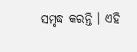ସମୃଦ୍ଧ କରନ୍ତି । ଏହି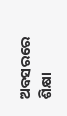ଅବସରରେ ଶିକ୍ଷା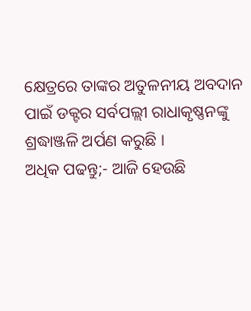କ୍ଷେତ୍ରରେ ତାଙ୍କର ଅତୁଳନୀୟ ଅବଦାନ ପାଇଁ ଡକ୍ଟର ସର୍ବପଲ୍ଲୀ ରାଧାକୃଷ୍ଣନଙ୍କୁ ଶ୍ରଦ୍ଧାଞ୍ଜଳି ଅର୍ପଣ କରୁଛି ।
ଅଧିକ ପଢନ୍ତୁ;- ଆଜି ହେଉଛି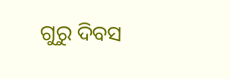ଗୁରୁ ଦିବସ